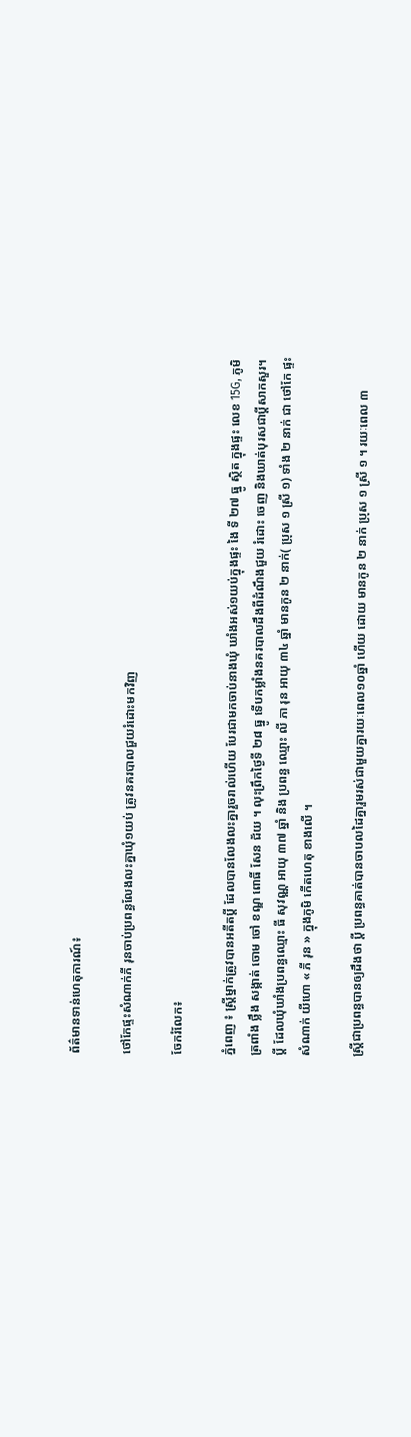ព័ត៌មានទាន់ហេតុការណ៍៖

ថៅកែផ្ទះសំណាក់ភី រុនចាប់ប្រពន្ធលែងលះគ្នាឃុំ១យប់ ត្រូវនគរបាលជួយរំដោះមកវិញ

ចែករំលែក៖

ភ្នំពេញ ៖ ស្ត្រីម្នាក់ត្រូវបានអតីតប្តី ដែលបានលែងលះគ្នារួចរាល់ហើយ បែរជាមកចាប់នាងឃុំ ឃាំងអស់១យប់ក្នុងផ្ទះ ងៃ ទី ២៧ ធ្នូ ស្ថិត ក្នុងផ្ទះ លេខ 15G, ភូមិ ត្រពាំង ថ្លឹង សង្កាត់ ចោម ចៅ ខណ្ឌ ពោធិ៍ សែន ជ័យ ។ លុះព្រឹកថ្ងៃទី ២៨ ធ្នូ ទើបកម្លាំងនគរបាលដឹងពីដំណឹងជួយ រំដោះ ចេញ និងឃាត់បុរសជាប្តីសាកសួរ។ ប្តី ដែលឃុំឃាំងប្រពន្ធឈ្មោះ ធី សុវណ្ណ អាយុ ៣៧ ឆ្នាំ និង ប្រពន្ធ ឈ្មោះ លី ភា រុន អាយុ ៣៤ ឆ្នាំ មានកូន ២ នាក់( ប្រុស ១ ស្រី ១) ទាំង ២ នាក់ ជា ថៅកែ ផ្ទះសំណាក់ យីហោ « ភី រុន » ក្នុងភូមិ កើតហេតុ ខាងលើ ។

ស្ត្រីជាប្រពន្ធបានឲ្យដឹងថា ប្តី ប្រពន្ធគាត់បានចាបលដៃគ្នារួមរស់ជាមួយគ្នារយៈពេល១០ឆ្នាំ ហើយ ដោយ មានកូន ២ នាក់ ប្រុស ១ ស្រី ១ ។ រយៈពេល ៣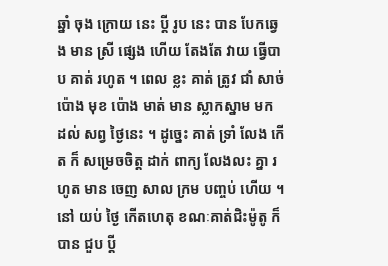ឆ្នាំ ចុង ក្រោយ នេះ ប្តី រូប នេះ បាន បែកឆ្វេង មាន ស្រី ផ្សេង ហើយ តែងតែ វាយ ធ្វើបាប គាត់ រហូត ។ ពេល ខ្លះ គាត់ ត្រូវ ជាំ សាច់ ប៉ោង មុខ ប៉ោង មាត់ មាន ស្លាកស្នាម មក ដល់ សព្វ ថ្ងៃនេះ ។ ដូច្នេះ គាត់ ទ្រាំ លែង កើត ក៏ សម្រេចចិត្ត ដាក់ ពាក្យ លែងលះ គ្នា រហូត មាន ចេញ សាល ក្រម បញ្ចប់ ហើយ ។ នៅ យប់ ថ្ងៃ កើតហេតុ ខណៈគាត់ជិះម៉ូតូ ក៏បាន ជួប ប្តី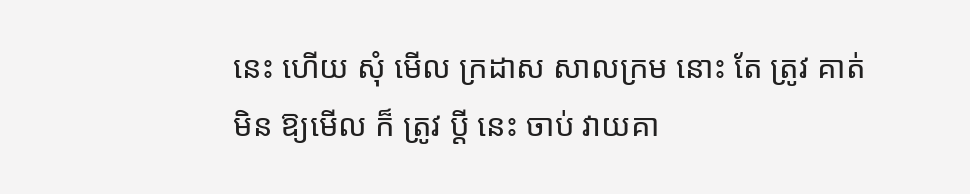នេះ ហើយ សុំ មើល ក្រដាស សាលក្រម នោះ តែ ត្រូវ គាត់ មិន ឱ្យមើល ក៏ ត្រូវ ប្តី នេះ ចាប់ វាយគា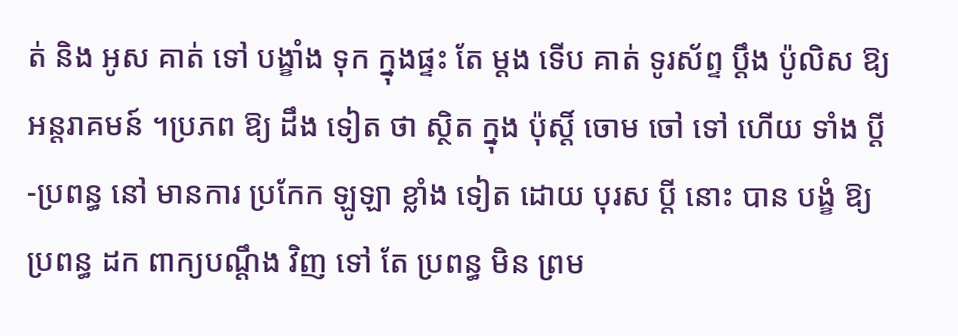ត់ និង អូស គាត់ ទៅ បង្ខាំង ទុក ក្នុងផ្ទះ តែ ម្តង ទើប គាត់ ទូរស័ព្ទ ប្តឹង ប៉ូលិស ឱ្យ អន្តរាគមន៍ ។ប្រភព ឱ្យ ដឹង ទៀត ថា ស្ថិត ក្នុង ប៉ុស្តិ៍ ចោម ចៅ ទៅ ហើយ ទាំង ប្តី -ប្រពន្ធ នៅ មានការ ប្រកែក ឡូឡា ខ្លាំង ទៀត ដោយ បុរស ប្តី នោះ បាន បង្ខំ ឱ្យ ប្រពន្ធ ដក ពាក្យបណ្តឹង វិញ ទៅ តែ ប្រពន្ធ មិន ព្រម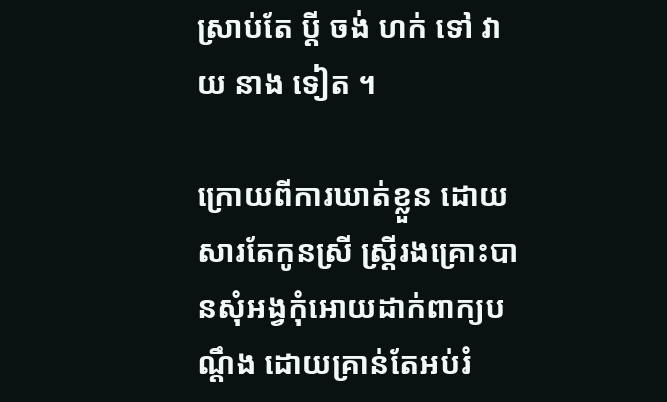ស្រាប់តែ ប្តី ចង់ ហក់ ទៅ វាយ នាង ទៀត ។

ក្រោយពីការឃាត់ខ្លួន ដោយសារតែកូនស្រី ស្ត្រីរងគ្រោះបានសុំអង្វកុំអោយដាក់ពាក្យបណ្តឹង ដោយគ្រាន់តែអប់រំ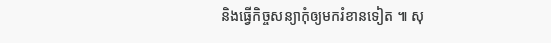និងធ្វើកិច្ចសន្យាកុំឲ្យមករំខានទៀត ៕ សុ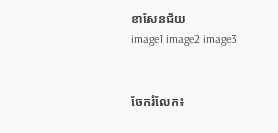ខាសែនជ័យ
image1 image2 image3


ចែករំលែក៖